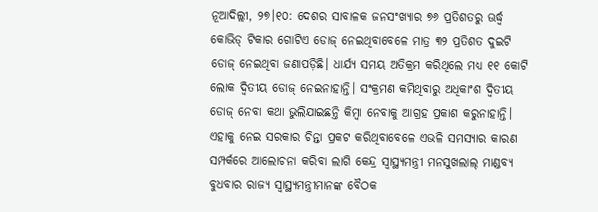ନୂଆଦିଲ୍ଲୀ, ୨୭।୧୦: ଦେଶର ସାବାଳକ ଜନସଂଖ୍ୟାର ୭୬ ପ୍ରତିଶତରୁ ଊର୍ଦ୍ଧ୍ୱ କୋଭିଡ୍ ଟିକାର ଗୋଟିଏ ଡୋଜ୍ ନେଇଥିବାବେଳେ ମାତ୍ର ୩୨ ପ୍ରତିଶତ ଦୁଇଟି ଡୋଜ୍ ନେଇଥିବା ଜଣାପଡ଼ିଛି। ଧାର୍ଯ୍ୟ ସମୟ ଅତିକ୍ରମ କରିଥିଲେ ମଧ୍ୟ ୧୧ କୋଟି ଲୋକ ଦ୍ୱିତୀୟ ଡୋଜ୍ ନେଇନାହାନ୍ତି। ସଂକ୍ରମଣ କମିଥିବାରୁ ଅଧିକାଂଶ ଦ୍ୱିତୀୟ ଡୋଜ୍ ନେବା କଥା ଭୁଲିଯାଇଛନ୍ତି କିମ୍ବା ନେବାକୁ ଆଗ୍ରହ ପ୍ରକାଶ କରୁନାହାନ୍ତି। ଏହାକୁ ନେଇ ସରକାର ଚିନ୍ତା ପ୍ରକଟ କରିଥିବାବେଳେ ଏଭଳି ସମସ୍ୟାର କାରଣ ସମ୍ପର୍କରେ ଆଲୋଚନା କରିବା ଲାଗି କେନ୍ଦ୍ର ସ୍ବାସ୍ଥ୍ୟମନ୍ତ୍ରୀ ମନସୁଖଲାଲ୍ ମାଣ୍ଡବ୍ୟ ବୁଧବାର ରାଜ୍ୟ ସ୍ବାସ୍ଥ୍ୟମନ୍ତ୍ରୀମାନଙ୍କ ବୈଠକ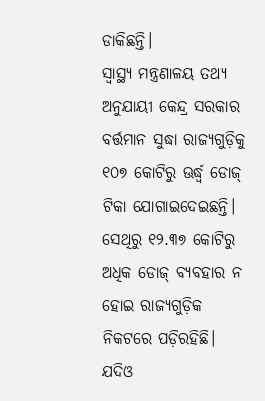ଡାକିଛନ୍ତି।
ସ୍ବାସ୍ଥ୍ୟ ମନ୍ତ୍ରଣାଳୟ ତଥ୍ୟ ଅନୁଯାୟୀ କେନ୍ଦ୍ର ସରକାର ବର୍ତ୍ତମାନ ସୁଦ୍ଧା ରାଜ୍ୟଗୁଡ଼ିକୁ ୧୦୭ କୋଟିରୁ ଊର୍ଦ୍ଧ୍ୱ ଡୋଜ୍ ଟିକା ଯୋଗାଇଦେଇଛନ୍ତି। ସେଥିରୁ ୧୨.୩୭ କୋଟିରୁ ଅଧିକ ଡୋଜ୍ ବ୍ୟବହାର ନ ହୋଇ ରାଜ୍ୟଗୁଡ଼ିକ ନିକଟରେ ପଡ଼ିରହିଛି। ଯଦିଓ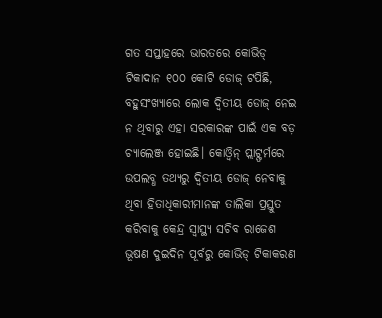ଗତ ସପ୍ତାହରେ ଭାରତରେ କୋଭିଡ୍ ଟିକାଦାନ ୧୦୦ କୋଟି ଡୋଜ୍ ଟପିଛି, ବହୁସଂଖ୍ୟାରେ ଲୋକ ଦ୍ୱିତୀୟ ଡୋଜ୍ ନେଇ ନ ଥିବାରୁ ଏହା ସରକାରଙ୍କ ପାଇଁ ଏକ ବଡ଼ ଚ୍ୟାଲେଞ୍ଜ ହୋଇଛି। କୋଓ୍ବିନ୍ ପ୍ଲାଟ୍ଫର୍ମରେ ଉପଲବ୍ଧ ତଥ୍ୟରୁ ଦ୍ୱିତୀୟ ଡୋଜ୍ ନେବାକୁ ଥିବା ହିତାଧିକାରୀମାନଙ୍କ ତାଲିକା ପ୍ରସ୍ତୁତ କରିବାକୁ କେନ୍ଦ୍ର ସ୍ବାସ୍ଥ୍ୟ ସଚିବ ରାଜେଶ ଭୂଷଣ ଦୁଇଦିନ ପୂର୍ବରୁ କୋଭିଡ୍ ଟିକାକରଣ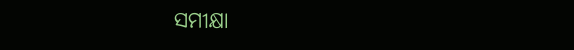ସମୀକ୍ଷା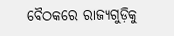ବୈଠକରେ ରାଜ୍ୟଗୁଡ଼ିକୁ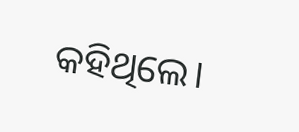କହିଥିଲେ।